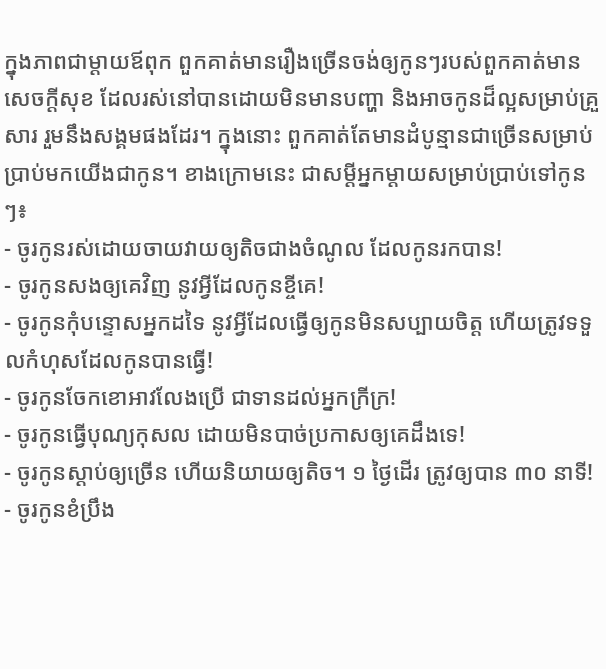ក្នុងភាពជាម្ដាយឪពុក ពួកគាត់មានរឿងច្រើនចង់ឲ្យកូនៗរបស់ពួកគាត់មានសេចក្ដីសុខ ដែលរស់នៅបានដោយមិនមានបញ្ហា និងអាចកូនដ៏ល្អសម្រាប់គ្រួសារ រួមនឹងសង្គមផងដែរ។ ក្នុងនោះ ពួកគាត់តែមានដំបូន្មានជាច្រើនសម្រាប់ប្រាប់មកយើងជាកូន។ ខាងក្រោមនេះ ជាសម្ដីអ្នកម្ដាយសម្រាប់ប្រាប់ទៅកូនៗ៖
- ចូរកូនរស់ដោយចាយវាយឲ្យតិចជាងចំណូល ដែលកូនរកបាន!
- ចូរកូនសងឲ្យគេវិញ នូវអ្វីដែលកូនខ្ចីគេ!
- ចូរកូនកុំបន្ទោសអ្នកដទៃ នូវអ្វីដែលធ្វើឲ្យកូនមិនសប្បាយចិត្ត ហើយត្រូវទទួលកំហុសដែលកូនបានធ្វើ!
- ចូរកូនចែកខោអាវលែងប្រើ ជាទានដល់អ្នកក្រីក្រ!
- ចូរកូនធ្វើបុណ្យកុសល ដោយមិនបាច់ប្រកាសឲ្យគេដឹងទេ!
- ចូរកូនស្ដាប់ឲ្យច្រើន ហើយនិយាយឲ្យតិច។ ១ ថ្ងៃដើរ ត្រូវឲ្យបាន ៣០ នាទី!
- ចូរកូនខំប្រឹង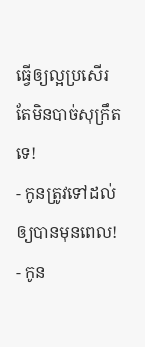ធ្វើឲ្យល្អប្រសើរ តែមិនបាច់សុក្រឹតទេ!
- កូនត្រូវទៅដល់ ឲ្យបានមុនពេល!
- កូន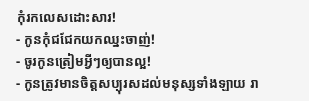កុំរកលេសដោះសារ!
- កូនកុំជជែកយកឈ្នះចាញ់!
- ចូរកូនត្រៀមអ្វីៗឲ្យបានល្អ!
- កូនត្រូវមានចិត្តសប្បុរសដល់មនុស្សទាំងឡាយ រា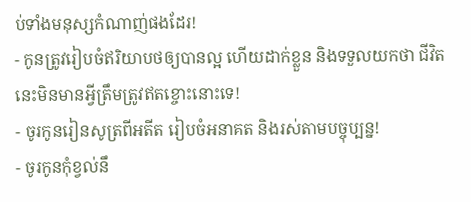ប់ទាំងមនុស្សកំណាញ់ផងដែរ!
- កូនត្រូវរៀបចំឥរិយាបថឲ្យបានល្អ ហើយដាក់ខ្លួន និងទទួលយកថា ជីវិតនេះមិនមានអ្វីត្រឹមត្រូវឥតខ្ចោះនោះទេ!
- ចូរកូនរៀនសូត្រពីអតីត រៀបចំអនាគត និងរស់តាមបច្ចុប្បន្ន!
- ចូរកូនកុំខ្វល់នឹ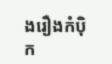ងរឿងកំប៉ិក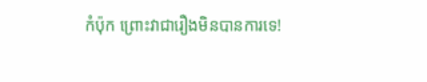កំប៉ុក ព្រោះវាជារឿងមិនបានការទេ!